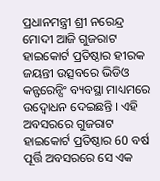ପ୍ରଧାନମନ୍ତ୍ରୀ ଶ୍ରୀ ନରେନ୍ଦ୍ର ମୋଦୀ ଆଜି ଗୁଜରାଟ ହାଇକୋର୍ଟ ପ୍ରତିଷ୍ଠାର ହୀରକ ଜୟନ୍ତୀ ଉତ୍ସବରେ ଭିଡିଓ କନ୍ଫରେନ୍ସିଂ ବ୍ୟବସ୍ଥା ମାଧ୍ୟମରେ ଉଦ୍ବୋଧନ ଦେଇଛନ୍ତି । ଏହି ଅବସରରେ ଗୁଜରାଟ ହାଇକୋର୍ଟ ପ୍ରତିଷ୍ଠାର 60 ବର୍ଷ ପୂର୍ତ୍ତି ଅବସରରେ ସେ ଏକ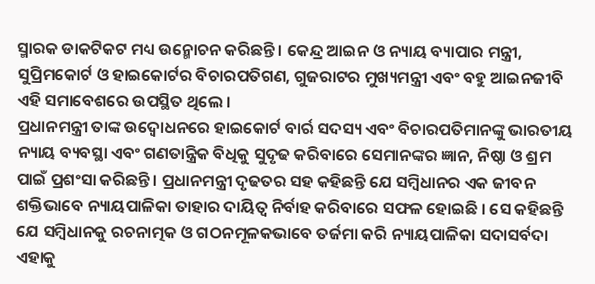ସ୍ମାରକ ଡାକଟିକଟ ମଧ୍ୟ ଉନ୍ମୋଚନ କରିଛନ୍ତି । କେନ୍ଦ୍ର ଆଇନ ଓ ନ୍ୟାୟ ବ୍ୟାପାର ମନ୍ତ୍ରୀ, ସୁପ୍ରିମକୋର୍ଟ ଓ ହାଇକୋର୍ଟର ବିଚାରପତିଗଣ, ଗୁଜରାଟର ମୁଖ୍ୟମନ୍ତ୍ରୀ ଏବଂ ବହୁ ଆଇନଜୀବି ଏହି ସମାବେଶରେ ଉପସ୍ଥିତ ଥିଲେ ।
ପ୍ରଧାନମନ୍ତ୍ରୀ ତାଙ୍କ ଉଦ୍ବୋଧନରେ ହାଇକୋର୍ଟ ବାର୍ର ସଦସ୍ୟ ଏବଂ ବିଚାରପତିମାନଙ୍କୁ ଭାରତୀୟ ନ୍ୟାୟ ବ୍ୟବସ୍ଥା ଏବଂ ଗଣତାନ୍ତ୍ରିକ ବିଧିକୁ ସୁଦୃଢ କରିବାରେ ସେମାନଙ୍କର ଜ୍ଞାନ, ନିଷ୍ଠା ଓ ଶ୍ରମ ପାଇଁ ପ୍ରଶଂସା କରିଛନ୍ତି । ପ୍ରଧାନମନ୍ତ୍ରୀ ଦୃଢତର ସହ କହିଛନ୍ତି ଯେ ସମ୍ବିଧାନର ଏକ ଜୀବନ ଶକ୍ତିଭାବେ ନ୍ୟାୟପାଳିକା ତାହାର ଦାୟିତ୍ୱ ନିର୍ବାହ କରିବାରେ ସଫଳ ହୋଇଛି । ସେ କହିଛନ୍ତି ଯେ ସମ୍ବିଧାନକୁ ରଚନାତ୍ମକ ଓ ଗଠନମୂଳକଭାବେ ତର୍ଜମା କରି ନ୍ୟାୟପାଳିକା ସଦାସର୍ବଦା ଏହାକୁ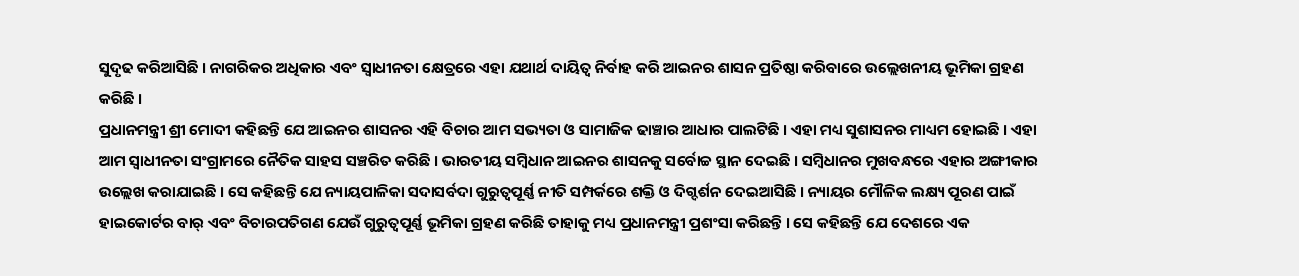ସୁଦୃଢ କରିଆସିଛି । ନାଗରିକର ଅଧିକାର ଏବଂ ସ୍ୱାଧୀନତା କ୍ଷେତ୍ରରେ ଏହା ଯଥାର୍ଥ ଦାୟିତ୍ୱ ନିର୍ବାହ କରି ଆଇନର ଶାସନ ପ୍ରତିଷ୍ଠା କରିବାରେ ଉଲ୍ଲେଖନୀୟ ଭୂମିକା ଗ୍ରହଣ କରିଛି ।
ପ୍ରଧାନମନ୍ତ୍ରୀ ଶ୍ରୀ ମୋଦୀ କହିଛନ୍ତି ଯେ ଆଇନର ଶାସନର ଏହି ବିଚାର ଆମ ସଭ୍ୟତା ଓ ସାମାଜିକ ଢାଞ୍ଚାର ଆଧାର ପାଲଟିଛି । ଏହା ମଧ୍ୟ ସୁଶାସନର ମାଧ୍ୟମ ହୋଇଛି । ଏହା ଆମ ସ୍ୱାଧୀନତା ସଂଗ୍ରାମରେ ନୈତିକ ସାହସ ସଞ୍ଚରିତ କରିଛି । ଭାରତୀୟ ସମ୍ବିଧାନ ଆଇନର ଶାସନକୁ ସର୍ବୋଚ୍ଚ ସ୍ଥାନ ଦେଇଛି । ସମ୍ବିଧାନର ମୁଖବନ୍ଧରେ ଏହାର ଅଙ୍ଗୀକାର ଉଲ୍ଲେଖ କରାଯାଇଛି । ସେ କହିଛନ୍ତି ଯେ ନ୍ୟାୟପାଳିକା ସଦାସର୍ବଦା ଗୁରୁତ୍ୱପୂର୍ଣ୍ଣ ନୀତି ସମ୍ପର୍କରେ ଶକ୍ତି ଓ ଦିଗ୍ଦର୍ଶନ ଦେଇଆସିଛି । ନ୍ୟାୟର ମୌଳିକ ଲକ୍ଷ୍ୟ ପୂରଣ ପାଇଁ ହାଇକୋର୍ଟର ବାର୍ ଏବଂ ବିଚାରପତିଗଣ ଯେଉଁ ଗୁରୁତ୍ୱପୂର୍ଣ୍ଣ ଭୂମିକା ଗ୍ରହଣ କରିଛି ତାହାକୁ ମଧ୍ୟ ପ୍ରଧାନମନ୍ତ୍ରୀ ପ୍ରଶଂସା କରିଛନ୍ତି । ସେ କହିଛନ୍ତି ଯେ ଦେଶରେ ଏକ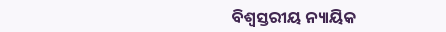ବିଶ୍ୱସ୍ତରୀୟ ନ୍ୟାୟିକ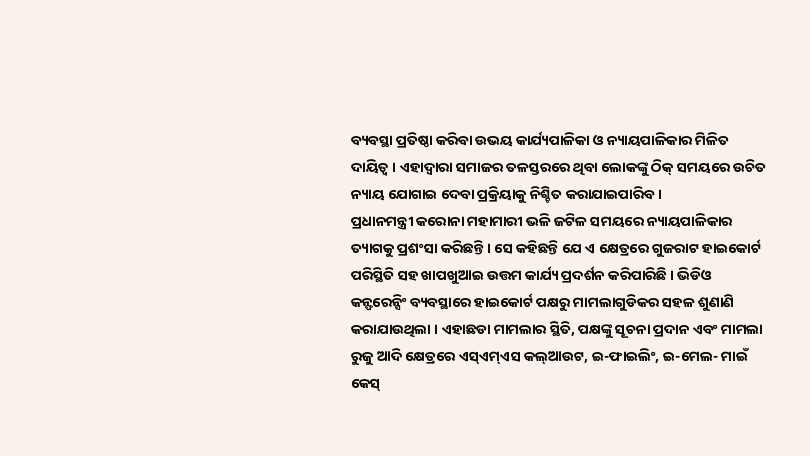ବ୍ୟବସ୍ଥା ପ୍ରତିଷ୍ଠା କରିବା ଉଭୟ କାର୍ଯ୍ୟପାଳିକା ଓ ନ୍ୟାୟପାଳିକାର ମିଳିତ ଦାୟିତ୍ୱ । ଏହାଦ୍ୱାରା ସମାଜର ତଳସ୍ତରରେ ଥିବା ଲୋକଙ୍କୁ ଠିକ୍ ସମୟରେ ଉଚିତ ନ୍ୟାୟ ଯୋଗାଇ ଦେବା ପ୍ରକ୍ରିୟାକୁ ନିଶ୍ଚିତ କରାଯାଇପାରିବ ।
ପ୍ରଧାନମନ୍ତ୍ରୀ କରୋନା ମହାମାରୀ ଭଳି ଜଟିଳ ସମୟରେ ନ୍ୟାୟପାଳିକାର ତ୍ୟାଗକୁ ପ୍ରଶଂସା କରିଛନ୍ତି । ସେ କହିଛନ୍ତି ଯେ ଏ କ୍ଷେତ୍ରରେ ଗୁଜରାଟ ହାଇକୋର୍ଟ ପରିସ୍ଥିତି ସହ ଖାପଖୁଆଇ ଉତ୍ତମ କାର୍ଯ୍ୟ ପ୍ରଦର୍ଶନ କରିପାରିଛି । ଭିଡିଓ କନ୍ଫରେନ୍ସିଂ ବ୍ୟବସ୍ଥାରେ ହାଇକୋର୍ଟ ପକ୍ଷରୁ ମାମଲାଗୁଡିକର ସହଳ ଶୁଣାଣି କରାଯାଉଥିଲା । ଏହାଛଡା ମାମଲାର ସ୍ଥିତି, ପକ୍ଷଙ୍କୁ ସୂଚନା ପ୍ରଦାନ ଏବଂ ମାମଲା ରୁଜୁ ଆଦି କ୍ଷେତ୍ରରେ ଏସ୍ଏମ୍ଏସ କଲ୍ଆଉଟ, ଇ-ଫାଇଲିଂ, ଇ-ମେଲ- ମାଇଁ କେସ୍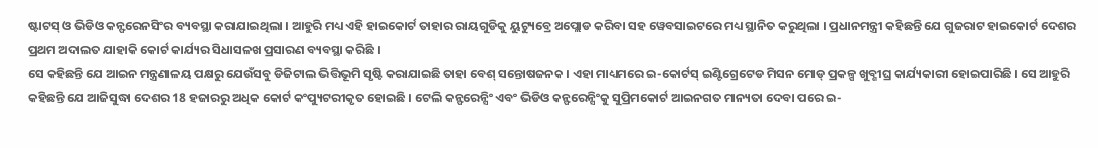ଷ୍ଟାଟସ୍ ଓ ଭିଡିଓ କନ୍ଫରେନସିଂର ବ୍ୟବସ୍ଥା କରାଯାଇଥିଲା । ଆହୁରି ମଧ୍ୟ ଏହି ହାଇକୋର୍ଟ ତାହାର ରାୟଗୁଡିକୁ ୟୁଟ୍ୟୁବ୍ରେ ଅପ୍ଲୋଡ କରିବା ସହ ୱେବସାଇଟରେ ମଧ୍ୟ ସ୍ଥାନିତ କରୁଥିଲା । ପ୍ରଧାନମନ୍ତ୍ରୀ କହିଛନ୍ତି ଯେ ଗୁଜରାଟ ହାଇକୋର୍ଟ ଦେଶର ପ୍ରଥମ ଅଦାଲତ ଯାହାକି କୋର୍ଟ କାର୍ଯ୍ୟର ସିଧାସଳଖ ପ୍ରସାରଣ ବ୍ୟବସ୍ଥା କରିଛି ।
ସେ କହିଛନ୍ତି ଯେ ଆଇନ ମନ୍ତ୍ରଣାଳୟ ପକ୍ଷରୁ ଯେଉଁସବୁ ଡିଜିଟାଲ ଭିତ୍ତିଭୂମି ସୃଷ୍ଟି କରାଯାଇଛି ତାହା ବେଶ୍ ସନ୍ତୋଷଜନକ । ଏହା ମାଧ୍ୟମରେ ଇ-କୋର୍ଟସ୍ ଇଣ୍ଟିଗ୍ରେଟେଡ ମିସନ ମୋଡ୍ ପ୍ରକଳ୍ପ ଖୁବ୍ଶୀଘ୍ର କାର୍ଯ୍ୟକାରୀ ହୋଇପାରିଛି । ସେ ଆହୁରି କହିଛନ୍ତି ଯେ ଆଜିସୁଦ୍ଧା ଦେଶର 18 ହଜାରରୁ ଅଧିକ କୋର୍ଟ କଂପ୍ୟୁଟରୀକୃତ ହୋଇଛି । ଟେଲି କନ୍ଫରେନ୍ସିଂ ଏବଂ ଭିଡିଓ କନ୍ଫରେନ୍ସିଂକୁ ସୁପ୍ରିମକୋର୍ଟ ଆଇନଗତ ମାନ୍ୟତା ଦେବା ପରେ ଇ-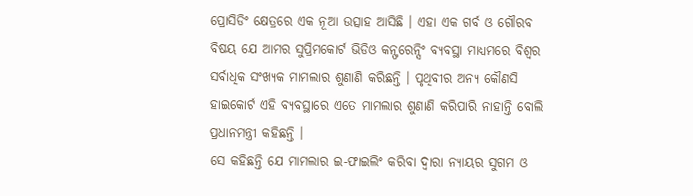ପ୍ରୋସିଡିଂ କ୍ଷେତ୍ରରେ ଏକ ନୂଆ ଉତ୍ସାହ ଆସିଛି । ଏହା ଏକ ଗର୍ବ ଓ ଗୌରବ ବିଷୟ ଯେ ଆମର ସୁପ୍ରିମକୋର୍ଟ ଭିଡିଓ କନ୍ଫରେନ୍ସିଂ ବ୍ୟବସ୍ଥା ମାଧ୍ୟମରେ ବିଶ୍ୱର ସର୍ବାଧିକ ସଂଖ୍ୟକ ମାମଲାର ଶୁଣାଣି କରିଛନ୍ତି । ପୃଥିବୀର ଅନ୍ୟ କୌଣସି ହାଇକୋର୍ଟ ଏହି ବ୍ୟବସ୍ଥାରେ ଏତେ ମାମଲାର ଶୁଣାଣି କରିପାରି ନାହାନ୍ତି ବୋଲି ପ୍ରଧାନମନ୍ତ୍ରୀ କହିଛନ୍ତି ।
ସେ କହିଛନ୍ତି ଯେ ମାମଲାର ଇ-ଫାଇଲିଂ କରିବା ଦ୍ୱାରା ନ୍ୟାୟର ସୁଗମ ଓ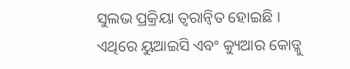ସୁଲଭ ପ୍ରକ୍ରିୟା ତ୍ୱରାନ୍ୱିତ ହୋଇଛି । ଏଥିରେ ୟୁଆଇସି ଏବଂ କ୍ୟୁଆର କୋଡ୍କୁ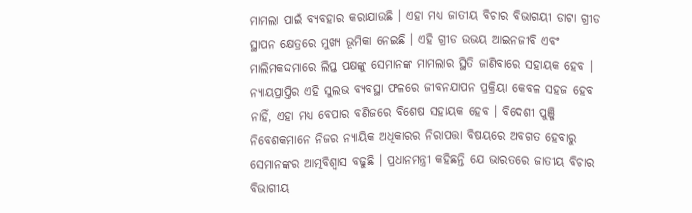ମାମଲା ପାଇଁ ବ୍ୟବହାର କରାଯାଉଛି । ଏହା ମଧ୍ୟ ଜାତୀୟ ବିଚାର ବିଭାଗୟୀ ଡାଟା ଗ୍ରୀଡ ସ୍ଥାପନ କ୍ଷେତ୍ରରେ ମୁଖ୍ୟ ଭୂମିକା ନେଇଛି । ଏହି ଗ୍ରୀଡ ଉଭୟ ଆଇନଜୀବି ଏବଂ ମାଲିମକଦ୍ଦମାରେ ଲିପ୍ତ ପକ୍ଷଙ୍କୁ ସେମାନଙ୍କ ମାମଲାର ସ୍ଥିତି ଜାଣିବାରେ ସହାୟକ ହେବ । ନ୍ୟାୟପ୍ରାପ୍ତିର ଏହି ସୁଲଭ ବ୍ୟବସ୍ଥା ଫଳରେ ଜୀବନଯାପନ ପ୍ରକ୍ରିୟା କେବଳ ସହଜ ହେବ ନାହିଁ, ଏହା ମଧ୍ୟ ବେପାର ବଣିଜରେ ବିଶେଷ ସହାୟକ ହେବ । ବିଦେଶୀ ପୁଞ୍ଜି ନିବେଶକମାନେ ନିଜର ନ୍ୟାୟିକ ଅଧିକାରର ନିରାପତ୍ତା ବିଷୟରେ ଅବଗତ ହେବାରୁ ସେମାନଙ୍କର ଆତ୍ମବିଶ୍ୱାସ ବଢୁଛି । ପ୍ରଧାନମନ୍ତ୍ରୀ କହିଛନ୍ତି ଯେ ଭାରତରେ ଜାତୀୟ ବିଚାର ବିଭାଗୀୟ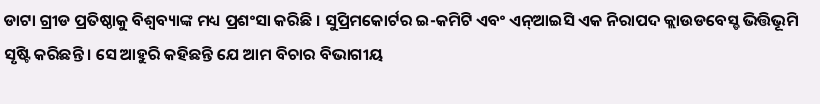ଡାଟା ଗ୍ରୀଡ ପ୍ରତିଷ୍ଠାକୁ ବିଶ୍ୱବ୍ୟାଙ୍କ ମଧ୍ୟ ପ୍ରଶଂସା କରିଛି । ସୁପ୍ରିମକୋର୍ଟର ଇ-କମିଟି ଏବଂ ଏନ୍ଆଇସି ଏକ ନିରାପଦ କ୍ଲାଉଡବେସ୍ଡ ଭିତ୍ତିଭୂମି ସୃଷ୍ଟି କରିଛନ୍ତି । ସେ ଆହୁରି କହିଛନ୍ତି ଯେ ଆମ ବିଚାର ବିଭାଗୀୟ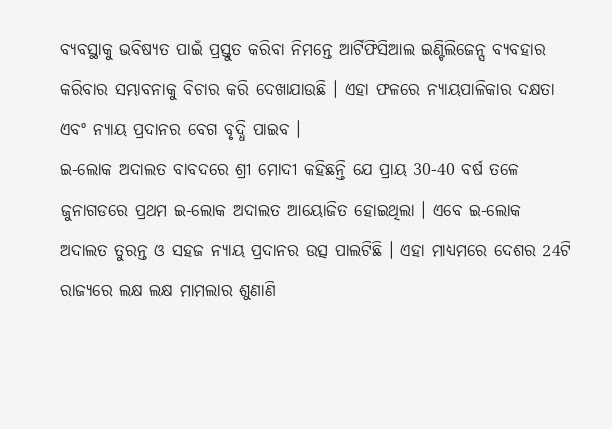ବ୍ୟବସ୍ଥାକୁ ଭବିଷ୍ୟତ ପାଇଁ ପ୍ରସ୍ତୁତ କରିବା ନିମନ୍ତେ ଆର୍ଟିଫିସିଆଲ ଇଣ୍ଟିଲିଜେନ୍ସ ବ୍ୟବହାର କରିବାର ସମ୍ଭାବନାକୁ ବିଚାର କରି ଦେଖାଯାଉଛି । ଏହା ଫଳରେ ନ୍ୟାୟପାଳିକାର ଦକ୍ଷତା ଏବଂ ନ୍ୟାୟ ପ୍ରଦାନର ବେଗ ବୃଦ୍ଧି ପାଇବ ।
ଇ-ଲୋକ ଅଦାଲତ ବାବଦରେ ଶ୍ରୀ ମୋଦୀ କହିଛନ୍ତି ଯେ ପ୍ରାୟ 30-40 ବର୍ଷ ତଳେ ଜୁନାଗଡରେ ପ୍ରଥମ ଇ-ଲୋକ ଅଦାଲତ ଆୟୋଜିତ ହୋଇଥିଲା । ଏବେ ଇ-ଲୋକ ଅଦାଲତ ତୁରନ୍ତ ଓ ସହଜ ନ୍ୟାୟ ପ୍ରଦାନର ଉତ୍ସ ପାଲଟିଛି । ଏହା ମାଧ୍ୟମରେ ଦେଶର 24ଟି ରାଜ୍ୟରେ ଲକ୍ଷ ଲକ୍ଷ ମାମଲାର ଶୁଣାଣି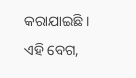କରାଯାଇଛି । ଏହି ବେଗ,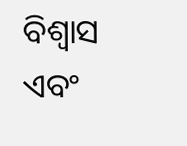ବିଶ୍ୱାସ ଏବଂ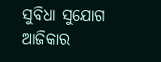ସୁବିଧା ସୁଯୋଗ ଆଜିକାର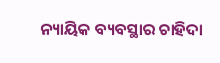ନ୍ୟାୟିକ ବ୍ୟବସ୍ଥାର ଚାହିଦା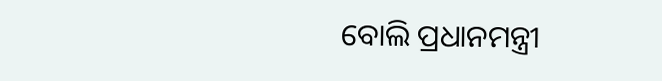ବୋଲି ପ୍ରଧାନମନ୍ତ୍ରୀ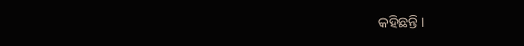କହିଛନ୍ତି ।